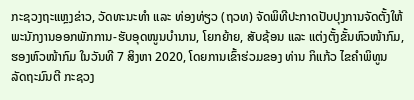ກະຊວງຖະແຫຼງຂ່າວ, ວັດທະນະທຳ ແລະ ທ່ອງທ່ຽວ (ຖວທ) ຈັດພິທີປະກາດປັບປຸງການຈັດຕັ້ງໃຫ້ພະນັກງານອອກພັກການ-ຮັບອຸດໜູນບຳນານ, ໂຍກຍ້າຍ, ສັບຊ້ອນ ແລະ ແຕ່ງຕັ້ງຂັ້ນຫົວໜ້າກົມ, ຮອງຫົວໜ້າກົມ ໃນວັນທີ 7 ສິງຫາ 2020, ໂດຍການເຂົ້າຮ່ວມຂອງ ທ່ານ ກິແກ້ວ ໄຂຄຳພິທູນ ລັດຖະມົນຕີ ກະຊວງ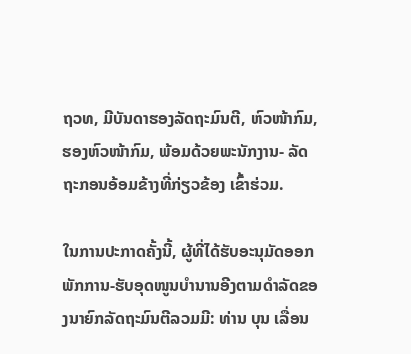ຖວທ, ມີບັນດາຮອງລັດຖະມົນຕີ, ຫົວໜ້າກົມ, ຮອງຫົວໜ້າກົມ, ພ້ອມດ້ວຍພະນັກງານ- ລັດຖະກອນອ້ອມຂ້າງທີ່ກ່ຽວຂ້ອງ ເຂົ້າຮ່ວມ.

ໃນການປະກາດຄັ້ງນີ້, ຜູ້ທີ່ໄດ້ຮັບອະນຸມັດອອກພັກການ-ຮັບອຸດໜູນບຳນານອີງຕາມດຳລັດຂອງນາຍົກລັດຖະມົນຕີລວມມີ: ທ່ານ ບຸນ ເລື່ອນ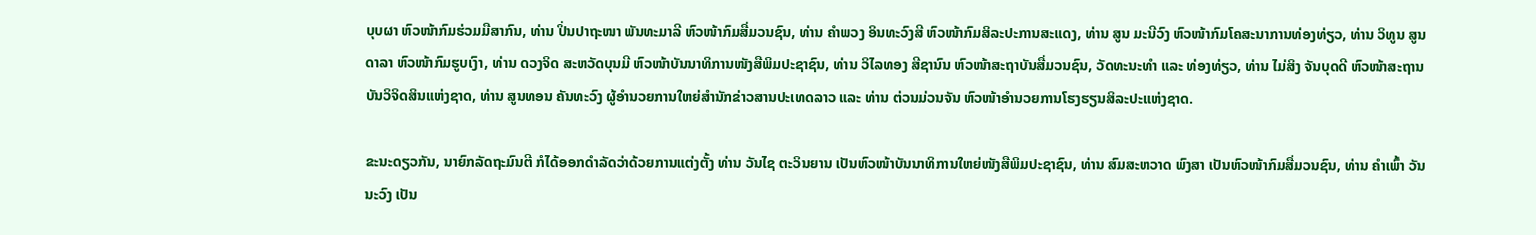ບຸບຜາ ຫົວໜ້າກົມຮ່ວມມືສາກົນ, ທ່ານ ປິ່ນປາຖະໜາ ພັນທະມາລີ ຫົວໜ້າກົມສື່ມວນຊົນ, ທ່ານ ຄຳພວງ ອິນທະວົງສີ ຫົວໜ້າກົມສິລະປະການສະແດງ, ທ່ານ ສູນ ມະນີວົງ ຫົວໜ້າກົມໂຄສະນາການທ່ອງທ່ຽວ, ທ່ານ ວິທູນ ສູນດາລາ ຫົວໜ້າກົມຮູບເງົາ, ທ່ານ ດວງຈິດ ສະຫວັດບຸນມີ ຫົວໜ້າບັນນາທິການໜັງສືພິມປະຊາຊົນ, ທ່ານ ວິໄລທອງ ສີຊານົນ ຫົວໜ້າສະຖາບັນສື່ມວນຊົນ, ວັດທະນະທຳ ແລະ ທ່ອງທ່ຽວ, ທ່ານ ໄມ່ສິງ ຈັນບຸດດີ ຫົວໜ້າສະຖານບັນວິຈິດສິນແຫ່ງຊາດ, ທ່ານ ສູນທອນ ຄັນທະວົງ ຜູ້ອຳນວຍການໃຫຍ່ສຳນັກຂ່າວສານປະເທດລາວ ແລະ ທ່ານ ຕ່ວນມ່ວນຈັນ ຫົວໜ້າອຳນວຍການໂຮງຮຽນສິລະປະແຫ່ງຊາດ.

ຂະນະດຽວກັນ, ນາຍົກລັດຖະມົນຕີ ກໍໄດ້ອອກດຳລັດວ່າດ້ວຍການແຕ່ງຕັ້ງ ທ່ານ ວັນໄຊ ຕະວິນຍານ ເປັນຫົວໜ້າບັນນາທິການໃຫຍ່ໜັງສືພິມປະຊາຊົນ, ທ່ານ ສົມສະຫວາດ ພົງສາ ເປັນຫົວໜ້າກົມສື່ມວນຊົນ, ທ່ານ ຄຳເພົ້າ ວັນນະວົງ ເປັນ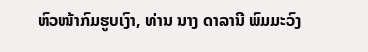ຫົວໜ້າກົມຮູບເງົາ, ທ່ານ ນາງ ດາລານີ ພົມມະວົງ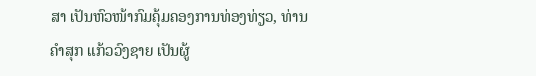ສາ ເປັນຫົວໜ້າກົມຄຸ້ມຄອງການທ່ອງທ່ຽວ, ທ່ານ ຄຳສຸກ ແກ້ວວົງຊາຍ ເປັນຜູ້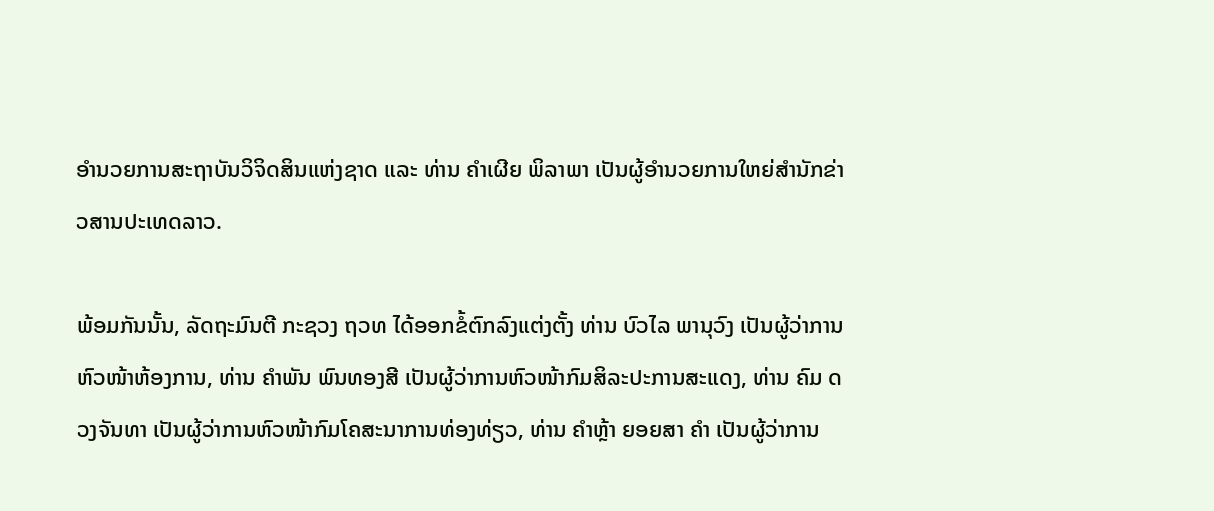ອຳນວຍການສະຖາບັນວິຈິດສິນແຫ່ງຊາດ ແລະ ທ່ານ ຄຳເຜີຍ ພິລາພາ ເປັນຜູ້ອຳນວຍການໃຫຍ່ສຳນັກຂ່າວສານປະເທດລາວ.

ພ້ອມກັນນັ້ນ, ລັດຖະມົນຕີ ກະຊວງ ຖວທ ໄດ້ອອກຂໍ້ຕົກລົງແຕ່ງຕັ້ງ ທ່ານ ບົວໄລ ພານຸວົງ ເປັນຜູ້ວ່າການຫົວໜ້າຫ້ອງການ, ທ່ານ ຄຳພັນ ພົນທອງສີ ເປັນຜູ້ວ່າການຫົວໜ້າກົມສິລະປະການສະແດງ, ທ່ານ ຄົມ ດວງຈັນທາ ເປັນຜູ້ວ່າການຫົວໜ້າກົມໂຄສະນາການທ່ອງທ່ຽວ, ທ່ານ ຄຳຫຼ້າ ຍອຍສາ ຄຳ ເປັນຜູ້ວ່າການ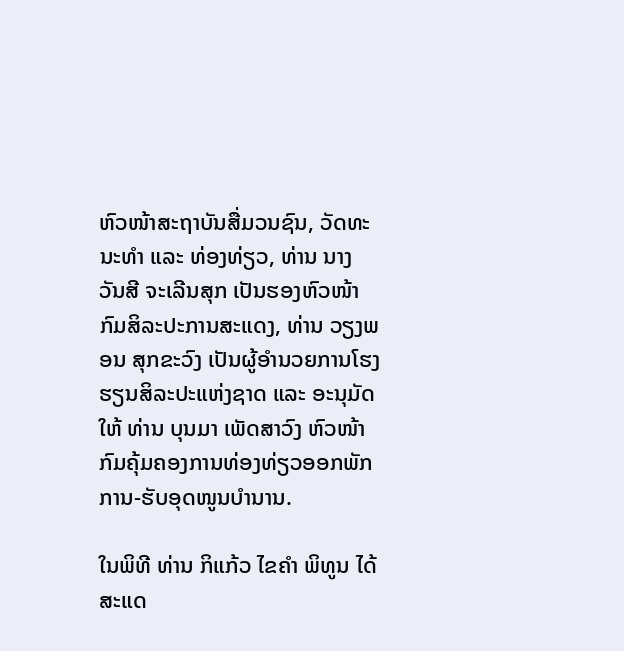ຫົວໜ້າສະຖາບັນສື່ມວນຊົນ, ວັດທະນະທຳ ແລະ ທ່ອງທ່ຽວ, ທ່ານ ນາງ ວັນສີ ຈະເລີນສຸກ ເປັນຮອງຫົວໜ້າກົມສິລະປະການສະແດງ, ທ່ານ ວຽງພອນ ສຸກຂະວົງ ເປັນຜູ້ອຳນວຍການໂຮງຮຽນສິລະປະແຫ່ງຊາດ ແລະ ອະນຸມັດໃຫ້ ທ່ານ ບຸນມາ ເພັດສາວົງ ຫົວໜ້າກົມຄຸ້ມຄອງການທ່ອງທ່ຽວອອກພັກການ-ຮັບອຸດໜູນບຳນານ.

ໃນພິທີ ທ່ານ ກິແກ້ວ ໄຂຄຳ ພິທູນ ໄດ້ສະແດ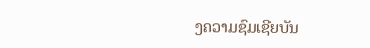ງຄວາມຊົມເຊີຍບັນ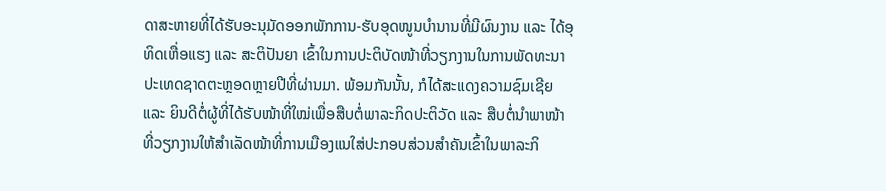ດາສະຫາຍທີ່ໄດ້ຮັບອະນຸມັດອອກພັກການ-ຮັບອຸດໜູນບຳນານທີ່ມີຜົນງານ ແລະ ໄດ້ອຸທິດເຫື່ອແຮງ ແລະ ສະຕິປັນຍາ ເຂົ້າໃນການປະຕິບັດໜ້າທີ່ວຽກງານໃນການພັດທະນາປະເທດຊາດຕະຫຼອດຫຼາຍປີທີ່ຜ່ານມາ. ພ້ອມກັນນັ້ນ, ກໍໄດ້ສະແດງຄວາມຊົມເຊີຍ ແລະ ຍິນດີຕໍ່ຜູ້ທີ່ໄດ້ຮັບໜ້າທີ່ໃໝ່ເພື່ອສືບຕໍ່ພາລະກິດປະຕິວັດ ແລະ ສືບຕໍ່ນຳພາໜ້າທີ່ວຽກງານໃຫ້ສຳເລັດໜ້າທີ່ການເມືອງແນໃສ່ປະກອບສ່ວນສຳຄັນເຂົ້າໃນພາລະກິ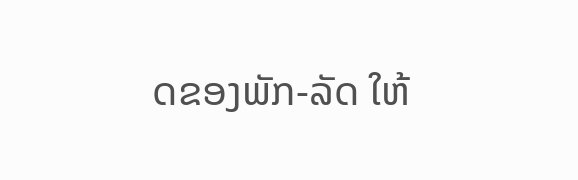ດຂອງພັກ-ລັດ ໃຫ້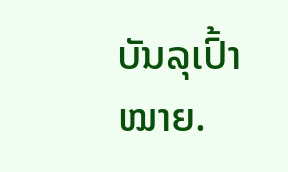ບັນລຸເປົ້າໝາຍ.